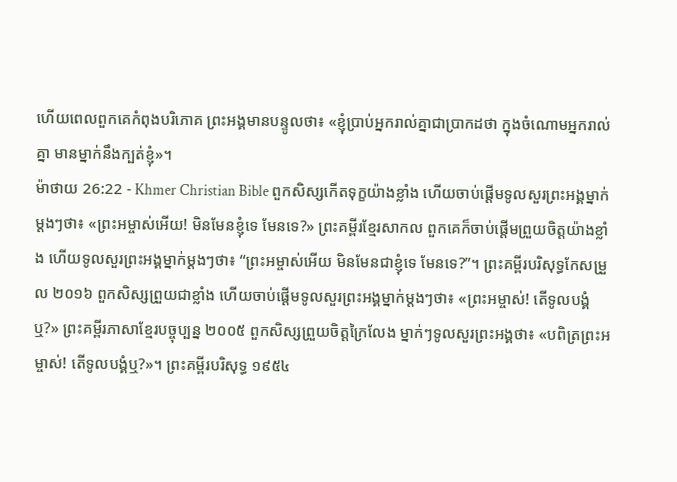ហើយពេលពួកគេកំពុងបរិភោគ ព្រះអង្គមានបន្ទូលថា៖ «ខ្ញុំប្រាប់អ្នករាល់គ្នាជាប្រាកដថា ក្នុងចំណោមអ្នករាល់គ្នា មានម្នាក់នឹងក្បត់ខ្ញុំ»។
ម៉ាថាយ 26:22 - Khmer Christian Bible ពួកសិស្សកើតទុក្ខយ៉ាងខ្លាំង ហើយចាប់ផ្ដើមទូលសួរព្រះអង្គម្នាក់ម្ដងៗថា៖ «ព្រះអម្ចាស់អើយ! មិនមែនខ្ញុំទេ មែនទេ?» ព្រះគម្ពីរខ្មែរសាកល ពួកគេក៏ចាប់ផ្ដើមព្រួយចិត្តយ៉ាងខ្លាំង ហើយទូលសួរព្រះអង្គម្នាក់ម្ដងៗថា៖ “ព្រះអម្ចាស់អើយ មិនមែនជាខ្ញុំទេ មែនទេ?”។ ព្រះគម្ពីរបរិសុទ្ធកែសម្រួល ២០១៦ ពួកសិស្សព្រួយជាខ្លាំង ហើយចាប់ផ្ដើមទូលសួរព្រះអង្គម្នាក់ម្ដងៗថា៖ «ព្រះអម្ចាស់! តើទូលបង្គំឬ?» ព្រះគម្ពីរភាសាខ្មែរបច្ចុប្បន្ន ២០០៥ ពួកសិស្សព្រួយចិត្តក្រៃលែង ម្នាក់ៗទូលសួរព្រះអង្គថា៖ «បពិត្រព្រះអម្ចាស់! តើទូលបង្គំឬ?»។ ព្រះគម្ពីរបរិសុទ្ធ ១៩៥៤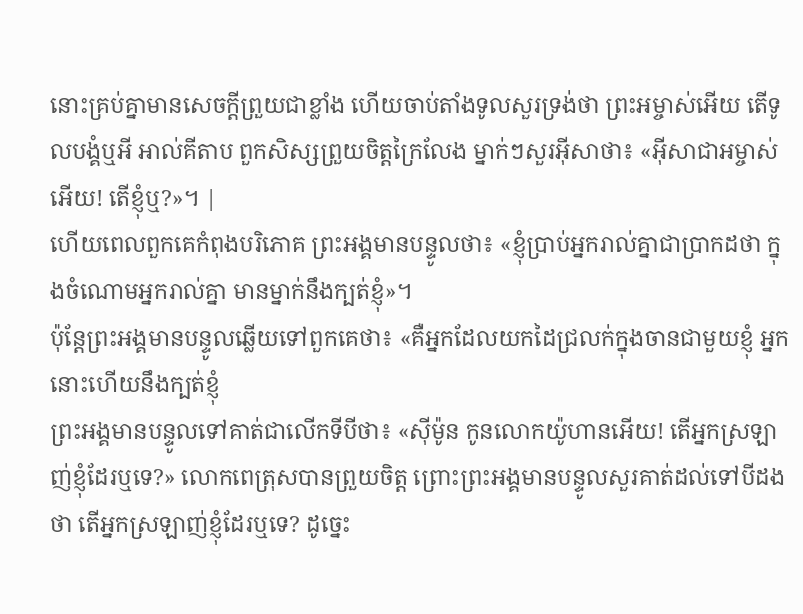នោះគ្រប់គ្នាមានសេចក្ដីព្រួយជាខ្លាំង ហើយចាប់តាំងទូលសួរទ្រង់ថា ព្រះអម្ចាស់អើយ តើទូលបង្គំឬអី អាល់គីតាប ពួកសិស្សព្រួយចិត្ដក្រៃលែង ម្នាក់ៗសួរអ៊ីសាថា៖ «អ៊ីសាជាអម្ចាស់អើយ! តើខ្ញុំឬ?»។ |
ហើយពេលពួកគេកំពុងបរិភោគ ព្រះអង្គមានបន្ទូលថា៖ «ខ្ញុំប្រាប់អ្នករាល់គ្នាជាប្រាកដថា ក្នុងចំណោមអ្នករាល់គ្នា មានម្នាក់នឹងក្បត់ខ្ញុំ»។
ប៉ុន្ដែព្រះអង្គមានបន្ទូលឆ្លើយទៅពួកគេថា៖ «គឺអ្នកដែលយកដៃជ្រលក់ក្នុងចានជាមួយខ្ញុំ អ្នកនោះហើយនឹងក្បត់ខ្ញុំ
ព្រះអង្គមានបន្ទូលទៅគាត់ជាលើកទីបីថា៖ «ស៊ីម៉ូន កូនលោកយ៉ូហានអើយ! តើអ្នកស្រឡាញ់ខ្ញុំដែរឬទេ?» លោកពេត្រុសបានព្រួយចិត្ត ព្រោះព្រះអង្គមានបន្ទូលសួរគាត់ដល់ទៅបីដងថា តើអ្នកស្រឡាញ់ខ្ញុំដែរឬទេ? ដូច្នេះ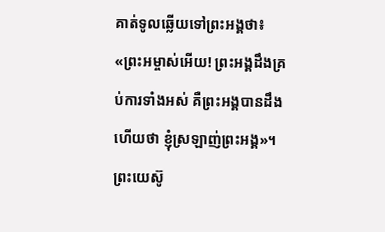គាត់ទូលឆ្លើយទៅព្រះអង្គថា៖ «ព្រះអម្ចាស់អើយ! ព្រះអង្គដឹងគ្រប់ការទាំងអស់ គឺព្រះអង្គបានដឹងហើយថា ខ្ញុំស្រឡាញ់ព្រះអង្គ»។ ព្រះយេស៊ូ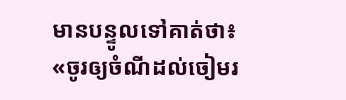មានបន្ទូលទៅគាត់ថា៖ «ចូរឲ្យចំណីដល់ចៀមរ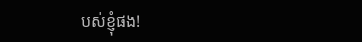បស់ខ្ញុំផង!